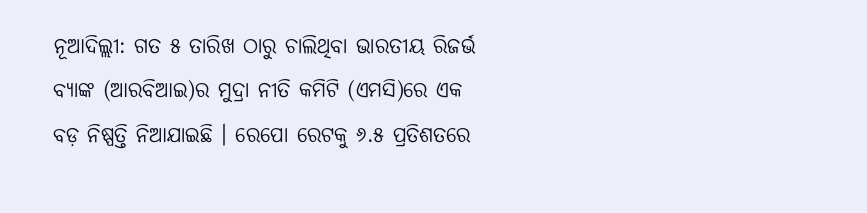ନୂଆଦିଲ୍ଲୀ: ଗତ ୫ ତାରିଖ ଠାରୁ ଚାଲିଥିବା ଭାରତୀୟ ରିଜର୍ଭ ବ୍ୟାଙ୍କ (ଆରବିଆଇ)ର ମୁଦ୍ରା ନୀତି କମିଟି (ଏମସି)ରେ ଏକ ବଡ଼ ନିଷ୍ପତ୍ତି ନିଆଯାଇଛି । ରେପୋ ରେଟକୁ ୬.୫ ପ୍ରତିଶତରେ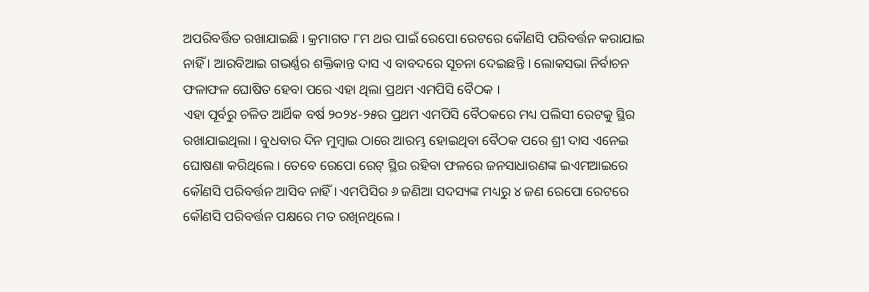ଅପରିବର୍ତ୍ତିତ ରଖାଯାଇଛି । କ୍ରମାଗତ ୮ମ ଥର ପାଇଁ ରେପୋ ରେଟରେ କୌଣସି ପରିବର୍ତ୍ତନ କରାଯାଇ ନାହିଁ । ଆରବିଆଇ ଗଭର୍ଣ୍ଣର ଶକ୍ତିକାନ୍ତ ଦାସ ଏ ବାବଦରେ ସୂଚନା ଦେଇଛନ୍ତି । ଲୋକସଭା ନିର୍ବାଚନ ଫଳାଫଳ ଘୋଷିତ ହେବା ପରେ ଏହା ଥିଲା ପ୍ରଥମ ଏମପିସି ବୈଠକ ।
ଏହା ପୂର୍ବରୁ ଚଳିତ ଆର୍ଥିକ ବର୍ଷ ୨୦୨୪-୨୫ର ପ୍ରଥମ ଏମପିସି ବୈଠକରେ ମଧ୍ୟ ପଲିସୀ ରେଟକୁ ସ୍ଥିର ରଖାଯାଇଥିଲା । ବୁଧବାର ଦିନ ମୁମ୍ବାଇ ଠାରେ ଆରମ୍ଭ ହୋଇଥିବା ବୈଠକ ପରେ ଶ୍ରୀ ଦାସ ଏନେଇ ଘୋଷଣା କରିଥିଲେ । ତେବେ ରେପୋ ରେଟ୍ ସ୍ଥିର ରହିବା ଫଳରେ ଜନସାଧାରଣଙ୍କ ଇଏମଆଇରେ କୌଣସି ପରିବର୍ତ୍ତନ ଆସିବ ନାହିଁ । ଏମପିସିର ୬ ଜଣିଆ ସଦସ୍ୟଙ୍କ ମଧ୍ୟରୁ ୪ ଜଣ ରେପୋ ରେଟରେ କୌଣସି ପରିବର୍ତ୍ତନ ପକ୍ଷରେ ମତ ରଖିନଥିଲେ ।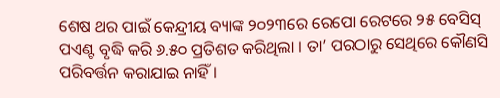ଶେଷ ଥର ପାଇଁ କେନ୍ଦ୍ରୀୟ ବ୍ୟାଙ୍କ ୨୦୨୩ରେ ରେପୋ ରେଟରେ ୨୫ ବେସିସ୍ ପଏଣ୍ଟ ବୃଦ୍ଧି କରି ୬.୫୦ ପ୍ରତିଶତ କରିଥିଲା । ତା’ ପରଠାରୁ ସେଥିରେ କୌଣସି ପରିବର୍ତ୍ତନ କରାଯାଇ ନାହିଁ ।